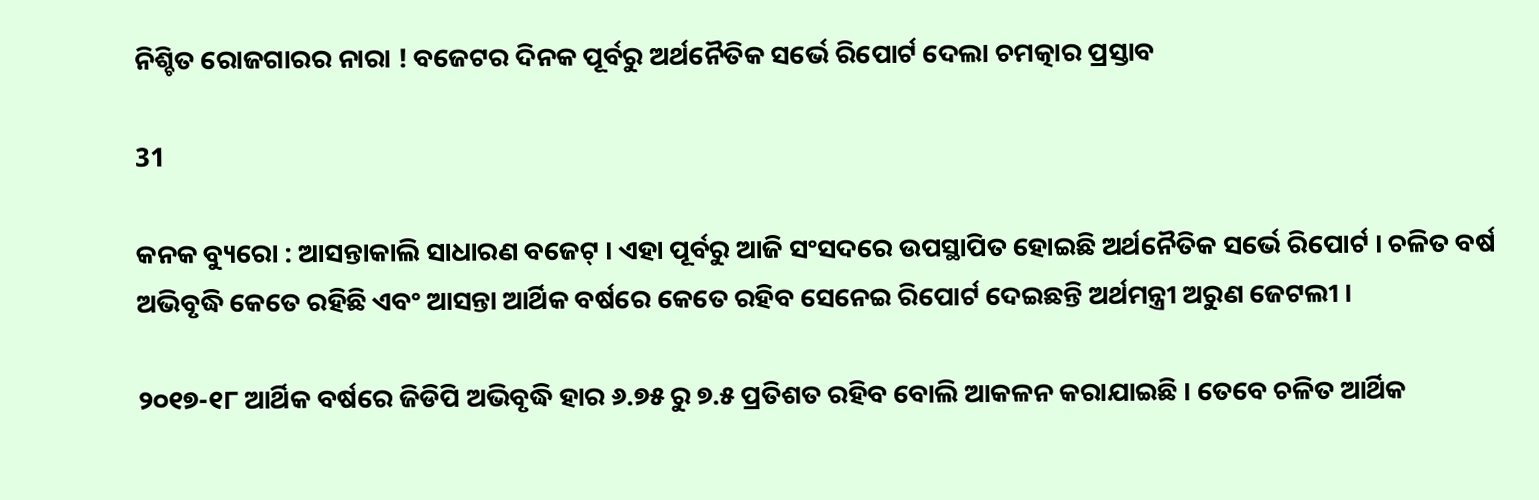ନିଶ୍ଚିତ ରୋଜଗାରର ନାରା ! ବଜେଟର ଦିନକ ପୂର୍ବରୁ ଅର୍ଥନୈତିକ ସର୍ଭେ ରିପୋର୍ଟ ଦେଲା ଚମତ୍କାର ପ୍ରସ୍ତାବ

31

କନକ ବ୍ୟୁରୋ : ଆସନ୍ତାକାଲି ସାଧାରଣ ବଜେଟ୍ । ଏହା ପୂର୍ବରୁ ଆଜି ସଂସଦରେ ଉପସ୍ଥାପିତ ହୋଇଛି ଅର୍ଥନୈତିକ ସର୍ଭେ ରିପୋର୍ଟ । ଚଳିତ ବର୍ଷ ଅଭିବୃଦ୍ଧି କେତେ ରହିଛି ଏବଂ ଆସନ୍ତା ଆର୍ଥିକ ବର୍ଷରେ କେତେ ରହିବ ସେନେଇ ରିପୋର୍ଟ ଦେଇଛନ୍ତି ଅର୍ଥମନ୍ତ୍ରୀ ଅରୁଣ ଜେଟଲୀ ।

୨୦୧୭-୧୮ ଆର୍ଥିକ ବର୍ଷରେ ଜିଡିପି ଅଭିବୃଦ୍ଧି ହାର ୬.୭୫ ରୁ ୭.୫ ପ୍ରତିଶତ ରହିବ ବୋଲି ଆକଳନ କରାଯାଇଛି । ତେବେ ଚଳିତ ଆର୍ଥିକ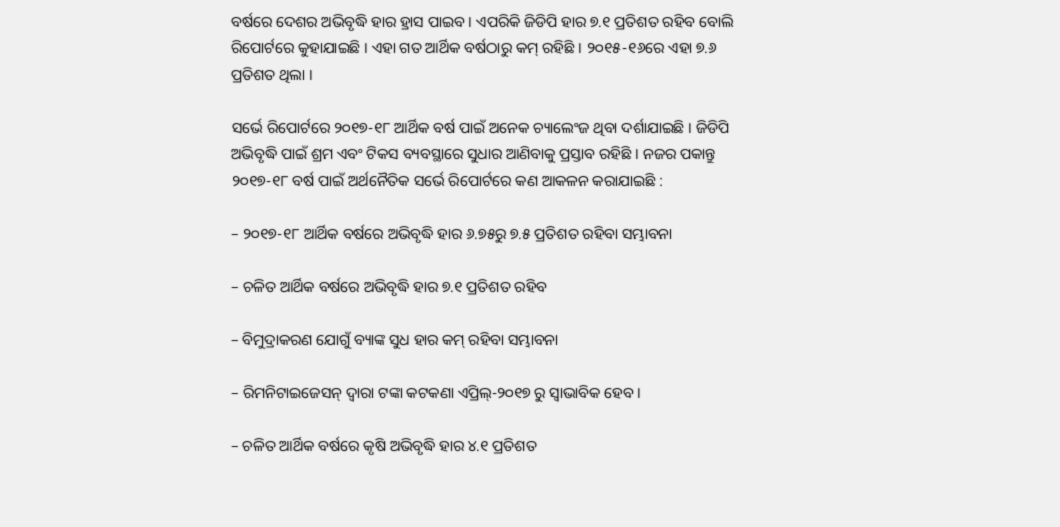ବର୍ଷରେ ଦେଶର ଅଭିବୃଦ୍ଧି ହାର ହ୍ରାସ ପାଇବ । ଏପରିକି ଜିଡିପି ହାର ୭.୧ ପ୍ରତିଶତ ରହିବ ବୋଲି ରିପୋର୍ଟରେ କୁହାଯାଇଛି । ଏହା ଗତ ଆର୍ଥିକ ବର୍ଷଠାରୁ କମ୍ ରହିଛି । ୨୦୧୫-୧୬ରେ ଏହା ୭.୬ ପ୍ରତିଶତ ଥିଲା ।

ସର୍ଭେ ରିପୋର୍ଟରେ ୨୦୧୭-୧୮ ଆର୍ଥିକ ବର୍ଷ ପାଇଁ ଅନେକ ଚ୍ୟାଲେଂଜ ଥିବା ଦର୍ଶାଯାଇଛି । ଜିଡିପି ଅଭିବୃଦ୍ଧି ପାଇଁ ଶ୍ରମ ଏବଂ ଟିକସ ବ୍ୟବସ୍ଥାରେ ସୁଧାର ଆଣିବାକୁ ପ୍ରସ୍ତାବ ରହିଛି । ନଜର ପକାନ୍ତୁ ୨୦୧୭-୧୮ ବର୍ଷ ପାଇଁ ଅର୍ଥନୈତିକ ସର୍ଭେ ରିପୋର୍ଟରେ କଣ ଆକଳନ କରାଯାଇଛି :

– ୨୦୧୭-୧୮ ଆର୍ଥିକ ବର୍ଷରେ ଅଭିବୃଦ୍ଧି ହାର ୬.୭୫ରୁ ୭.୫ ପ୍ରତିଶତ ରହିବା ସମ୍ଭାବନା

– ଚଳିତ ଆର୍ଥିକ ବର୍ଷରେ ଅଭିବୃଦ୍ଧି ହାର ୭.୧ ପ୍ରତିଶତ ରହିବ

– ବିମୁଦ୍ରାକରଣ ଯୋଗୁଁ ବ୍ୟାଙ୍କ ସୁଧ ହାର କମ୍ ରହିବା ସମ୍ଭାବନା

– ରିମନିଟାଇଜେସନ୍ ଦ୍ୱାରା ଟଙ୍କା କଟକଣା ଏପ୍ରିଲ୍-୨୦୧୭ ରୁ ସ୍ୱାଭାବିକ ହେବ ।

– ଚଳିତ ଆର୍ଥିକ ବର୍ଷରେ କୃଷି ଅଭିବୃଦ୍ଧି ହାର ୪.୧ ପ୍ରତିଶତ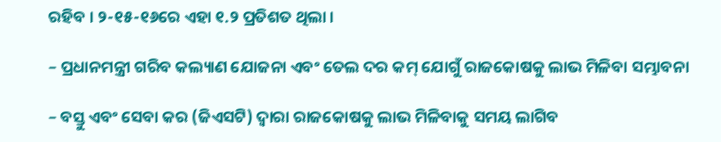ରହିବ । ୨-୧୫-୧୬ରେ ଏହା ୧.୨ ପ୍ରତିଶତ ଥିଲା ।

– ପ୍ରଧାନମନ୍ତ୍ରୀ ଗରିବ କଲ୍ୟାଣ ଯୋଜନା ଏବଂ ତେଲ ଦର କମ୍ ଯୋଗୁଁ ରାଜକୋଷକୁ ଲାଭ ମିଳିବା ସମ୍ଭାବନା

– ବସ୍ତୁ ଏବଂ ସେବା କର (ଜିଏସଟି) ଦ୍ୱାରା ରାଜକୋଷକୁ ଲାଭ ମିଳିବାକୁ ସମୟ ଲାଗିବ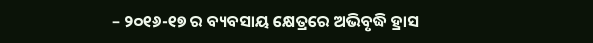– ୨୦୧୬-୧୭ ର ବ୍ୟବସାୟ କ୍ଷେତ୍ରରେ ଅଭିବୃଦ୍ଧି ହ୍ରାସ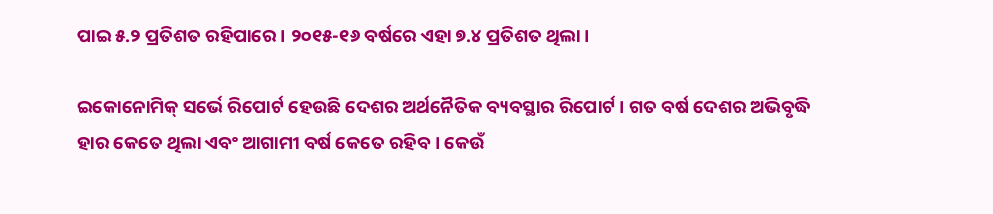ପାଇ ୫.୨ ପ୍ରତିଶତ ରହିପାରେ । ୨୦୧୫-୧୬ ବର୍ଷରେ ଏହା ୭.୪ ପ୍ରତିଶତ ଥିଲା ।

ଇକୋନୋମିକ୍ ସର୍ଭେ ରିପୋର୍ଟ ହେଉଛି ଦେଶର ଅର୍ଥନୈତିକ ବ୍ୟବସ୍ଥାର ରିପୋର୍ଟ । ଗତ ବର୍ଷ ଦେଶର ଅଭିବୃଦ୍ଧି ହାର କେତେ ଥିଲା ଏବଂ ଆଗାମୀ ବର୍ଷ କେତେ ରହିବ । କେଉଁ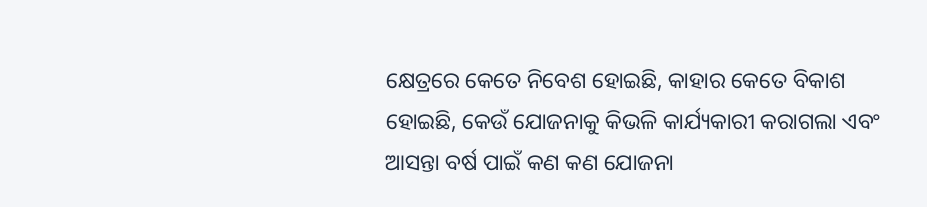କ୍ଷେତ୍ରରେ କେତେ ନିବେଶ ହୋଇଛି, କାହାର କେତେ ବିକାଶ ହୋଇଛି, କେଉଁ ଯୋଜନାକୁ କିଭଳି କାର୍ଯ୍ୟକାରୀ କରାଗଲା ଏବଂ ଆସନ୍ତା ବର୍ଷ ପାଇଁ କଣ କଣ ଯୋଜନା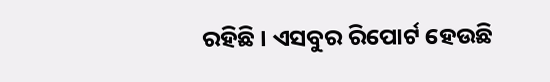ରହିଛି । ଏସବୁର ରିପୋର୍ଟ ହେଉଛି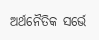ଅର୍ଥନୈତିକ ସର୍ଭେ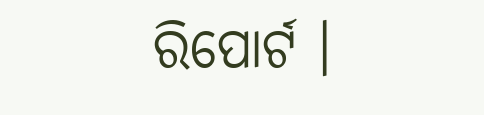ରିପୋର୍ଟ ।